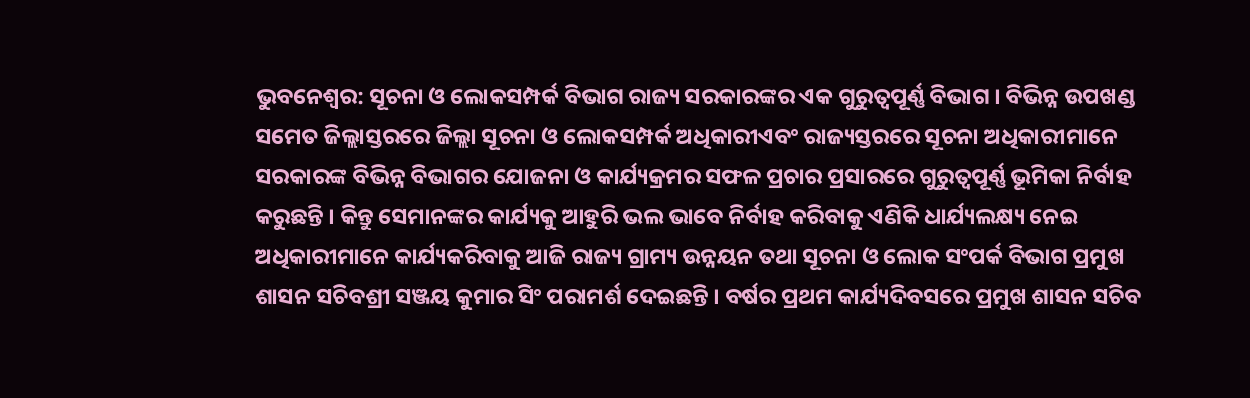ଭୁବନେଶ୍ୱର: ସୂଚନା ଓ ଲୋକସମ୍ପର୍କ ବିଭାଗ ରାଜ୍ୟ ସରକାରଙ୍କର ଏକ ଗୁରୁତ୍ୱପୂର୍ଣ୍ଣ ବିଭାଗ । ବିଭିନ୍ନ ଉପଖଣ୍ଡ ସମେତ ଜିଲ୍ଲାସ୍ତରରେ ଜିଲ୍ଲା ସୂଚନା ଓ ଲୋକସମ୍ପର୍କ ଅଧିକାରୀଏବଂ ରାଜ୍ୟସ୍ତରରେ ସୂଚନା ଅଧିକାରୀମାନେ ସରକାରଙ୍କ ବିଭିନ୍ନ ବିଭାଗର ଯୋଜନା ଓ କାର୍ଯ୍ୟକ୍ରମର ସଫଳ ପ୍ରଚାର ପ୍ରସାରରେ ଗୁରୁତ୍ୱପୂର୍ଣ୍ଣ ଭୂମିକା ନିର୍ବାହ କରୁଛନ୍ତି । କିନ୍ତୁ ସେମାନଙ୍କର କାର୍ଯ୍ୟକୁ ଆହୁରି ଭଲ ଭାବେ ନିର୍ବାହ କରିବାକୁ ଏଣିକି ଧାର୍ଯ୍ୟଲକ୍ଷ୍ୟ ନେଇ ଅଧିକାରୀମାନେ କାର୍ଯ୍ୟକରିବାକୁ ଆଜି ରାଜ୍ୟ ଗ୍ରାମ୍ୟ ଉନ୍ନୟନ ତଥା ସୂଚନା ଓ ଲୋକ ସଂପର୍କ ବିଭାଗ ପ୍ରମୁଖ ଶାସନ ସଚିବଶ୍ରୀ ସଞ୍ଜୟ କୁମାର ସିଂ ପରାମର୍ଶ ଦେଇଛନ୍ତି । ବର୍ଷର ପ୍ରଥମ କାର୍ଯ୍ୟଦିବସରେ ପ୍ରମୁଖ ଶାସନ ସଚିବ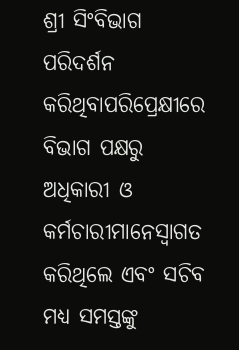ଶ୍ରୀ ସିଂବିଭାଗ ପରିଦର୍ଶନ କରିଥିବାପରିପ୍ରେକ୍ଷୀରେ ବିଭାଗ ପକ୍ଷରୁ ଅଧିକାରୀ ଓ କର୍ମଚାରୀମାନେସ୍ୱାଗତ କରିଥିଲେ ଏବଂ ସଚିବ ମଧ୍ୟ ସମସ୍ତଙ୍କୁ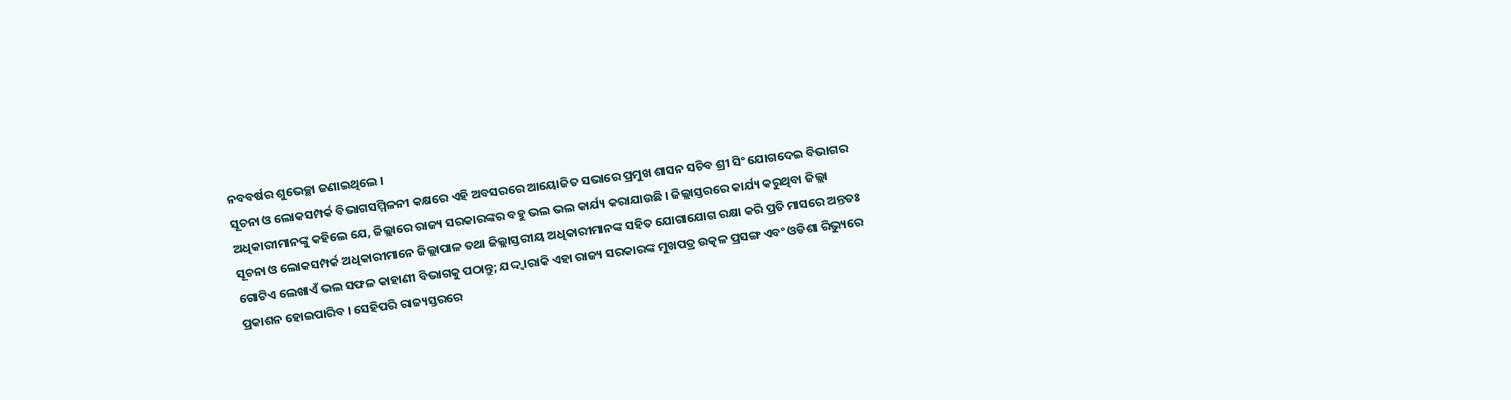ନବବର୍ଷର ଶୁଭେଚ୍ଛା ଜଣାଇଥିଲେ ।
ସୂଚନା ଓ ଲୋକସମ୍ପର୍କ ବିଭାଗସମ୍ମିଳନୀ କକ୍ଷରେ ଏହି ଅବସରରେ ଆୟୋଜିତ ସଭାରେ ପ୍ରମୁଖ ଶାସନ ସଚିବ ଶ୍ରୀ ସିଂ ଯୋଗଦେଇ ବିଭାଗର ଅଧିକାରୀମାନଙ୍କୁ କହିଲେ ଯେ, ଜିଲ୍ଲାରେ ରାଜ୍ୟ ସରକାରଙ୍କର ବହୁ ଭଲ ଭଲ କାର୍ଯ୍ୟ କରାଯାଉଛି । ଜିଲ୍ଲାସ୍ତରରେ କାର୍ଯ୍ୟ କରୁଥିବା ଜିଲ୍ଲା ସୂଚନା ଓ ଲୋକସମ୍ପର୍କ ଅଧିକାରୀମାନେ ଜିଲ୍ଲାପାଳ ତଥା ଜିଲ୍ଲାସ୍ତରୀୟ ଅଧିକାରୀମାନଙ୍କ ସହିତ ଯୋଗାଯୋଗ ରକ୍ଷା କରି ପ୍ରତି ମାସରେ ଅନ୍ତତଃ ଗୋଟିଏ ଲେଖାଏଁ ଭଲ ସଫଳ କାହାଣୀ ବିଭାଗକୁ ପଠାନ୍ତୁ; ଯଦ୍ଦ୍ୱାରାକି ଏହା ରାଜ୍ୟ ସରକାରଙ୍କ ମୁଖପତ୍ର ଉତ୍କଳ ପ୍ରସଙ୍ଗ ଏବଂ ଓଡିଶା ରିଭ୍ୟୁରେ ପ୍ରକାଶନ ହୋଇପାରିବ । ସେହିପରି ରାଜ୍ୟସ୍ତରରେ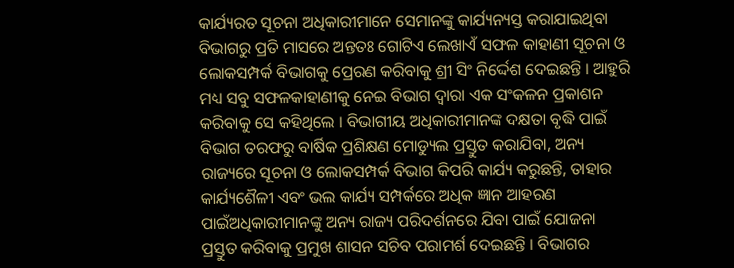କାର୍ଯ୍ୟରତ ସୂଚନା ଅଧିକାରୀମାନେ ସେମାନଙ୍କୁ କାର୍ଯ୍ୟନ୍ୟସ୍ତ କରାଯାଇଥିବା ବିଭାଗରୁ ପ୍ରତି ମାସରେ ଅନ୍ତତଃ ଗୋଟିଏ ଲେଖାଏଁ ସଫଳ କାହାଣୀ ସୂଚନା ଓ ଲୋକସମ୍ପର୍କ ବିଭାଗକୁ ପ୍ରେରଣ କରିବାକୁ ଶ୍ରୀ ସିଂ ନିର୍ଦ୍ଦେଶ ଦେଇଛନ୍ତି । ଆହୁରି ମଧ୍ୟ ସବୁ ସଫଳକାହାଣୀକୁ ନେଇ ବିଭାଗ ଦ୍ୱାରା ଏକ ସଂକଳନ ପ୍ରକାଶନ କରିବାକୁ ସେ କହିଥିଲେ । ବିଭାଗୀୟ ଅଧିକାରୀମାନଙ୍କ ଦକ୍ଷତା ବୃଦ୍ଧି ପାଇଁ ବିଭାଗ ତରଫରୁ ବାର୍ଷିକ ପ୍ରଶିକ୍ଷଣ ମୋଡ୍ୟୁଲ ପ୍ରସ୍ତୁତ କରାଯିବା, ଅନ୍ୟ ରାଜ୍ୟରେ ସୂଚନା ଓ ଲୋକସମ୍ପର୍କ ବିଭାଗ କିପରି କାର୍ଯ୍ୟ କରୁଛନ୍ତି, ତାହାର କାର୍ଯ୍ୟଶୈଳୀ ଏବଂ ଭଲ କାର୍ଯ୍ୟ ସମ୍ପର୍କରେ ଅଧିକ ଜ୍ଞାନ ଆହରଣ ପାଇଁଅଧିକାରୀମାନଙ୍କୁ ଅନ୍ୟ ରାଜ୍ୟ ପରିଦର୍ଶନରେ ଯିବା ପାଇଁ ଯୋଜନା ପ୍ରସ୍ତୁତ କରିବାକୁ ପ୍ରମୁଖ ଶାସନ ସଚିବ ପରାମର୍ଶ ଦେଇଛନ୍ତି । ବିଭାଗର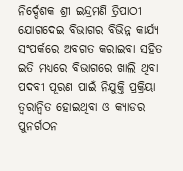ନିର୍ଦ୍ଦେଶକ ଶ୍ରୀ ଇନ୍ଦ୍ରମଣି ତ୍ରିପାଠୀ ଯୋଗଦେଇ ବିଭାଗର ବିଭିନ୍ନ କାର୍ଯ୍ୟ ସଂପର୍କରେ ଅବଗତ କରାଇବା ସହିତ ଇତି ମଧ୍ୟରେ ବିଭାଗରେ ଖାଲି ଥିବା ପଦବୀ ପୂରଣ ପାଇଁ ନିଯୁକ୍ତି ପ୍ରକ୍ରିୟା ତ୍ୱରାନ୍ୱିତ ହୋଇଥିବା ଓ କ୍ୟାଡର ପୁନର୍ଗଠନ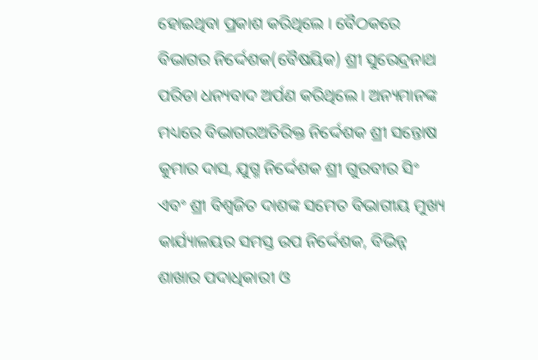ହୋଇଥିବା ପ୍ରକାଶ କରିଥିଲେ । ବୈଠକରେ ବିଭାଗର ନିର୍ଦ୍ଦେଶକ(ବୈଷୟିକ) ଶ୍ରୀ ସୁରେନ୍ଦ୍ରନାଥ ପରିଡା ଧନ୍ୟବାଦ ଅର୍ପଣ କରିଥିଲେ । ଅନ୍ୟମାନଙ୍କ ମଧ୍ୟରେ ବିଭାଗରଅତିରିକ୍ତ ନିର୍ଦ୍ଦେଶକ ଶ୍ରୀ ସନ୍ତୋଷ କୁମାର ଦାସ, ଯୁଗ୍ମ ନିର୍ଦ୍ଦେଶକ ଶ୍ରୀ ଗୁରବୀର ସିଂ ଏବଂ ଶ୍ରୀ ବିଶ୍ୱଜିତ ଦାଶଙ୍କ ସମେତ ବିଭାଗୀୟ ମୁଖ୍ୟ କାର୍ଯ୍ୟାଳୟର ସମସ୍ତ ଉପ ନିର୍ଦ୍ଦେଶକ, ବିଭିନ୍ନ ଶାଖାର ପଦାଧିକାରୀ ଓ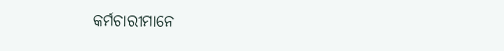କର୍ମଚାରୀମାନେ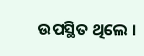ଉପସ୍ଥିତ ଥିଲେ ।